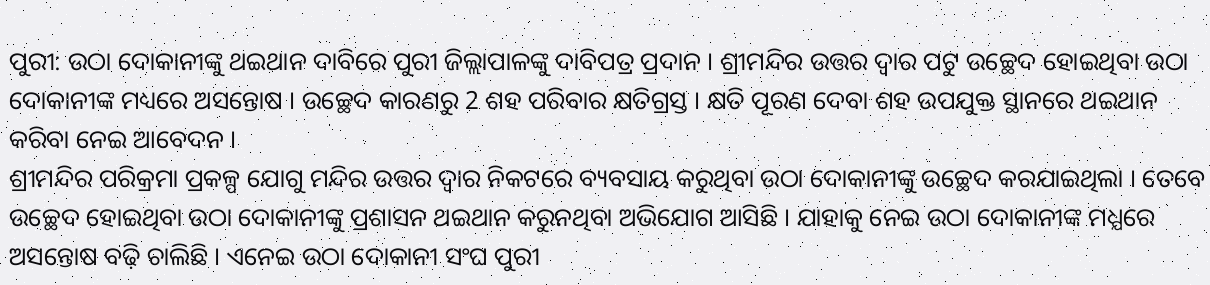ପୁରୀ: ଉଠା ଦୋକାନୀଙ୍କୁ ଥଇଥାନ ଦାବିରେ ପୁରୀ ଜିଲ୍ଲାପାଳଙ୍କୁ ଦାବିପତ୍ର ପ୍ରଦାନ । ଶ୍ରୀମନ୍ଦିର ଉତ୍ତର ଦ୍ୱାର ପଟୁ ଉଚ୍ଛେଦ ହୋଇଥିବା ଉଠା ଦୋକାନୀଙ୍କ ମଧ୍ୟରେ ଅସନ୍ତୋଷ । ଉଚ୍ଛେଦ କାରଣରୁ 2 ଶହ ପରିବାର କ୍ଷତିଗ୍ରସ୍ତ । କ୍ଷତି ପୂରଣ ଦେବା ଶହ ଉପଯୁକ୍ତ ସ୍ଥାନରେ ଥଇଥାନ କରିବା ନେଇ ଆବେଦନ ।
ଶ୍ରୀମନ୍ଦିର ପରିକ୍ରମା ପ୍ରକଳ୍ପ ଯୋଗୁ ମନ୍ଦିର ଉତ୍ତର ଦ୍ୱାର ନିକଟରେ ବ୍ୟବସାୟ କରୁଥିବା ଉଠା ଦୋକାନୀଙ୍କୁ ଉଚ୍ଛେଦ କରଯାଇଥିଲା । ତେବେ ଉଚ୍ଛେଦ ହୋଇଥିବା ଉଠା ଦୋକାନୀଙ୍କୁ ପ୍ରଶାସନ ଥଇଥାନ କରୁନଥିବା ଅଭିଯୋଗ ଆସିଛି । ଯାହାକୁ ନେଇ ଉଠା ଦୋକାନୀଙ୍କ ମଧ୍ଯରେ ଅସନ୍ତୋଷ ବଢ଼ି ଚାଲିଛି । ଏନେଇ ଉଠା ଦୋକାନୀ ସଂଘ ପୁରୀ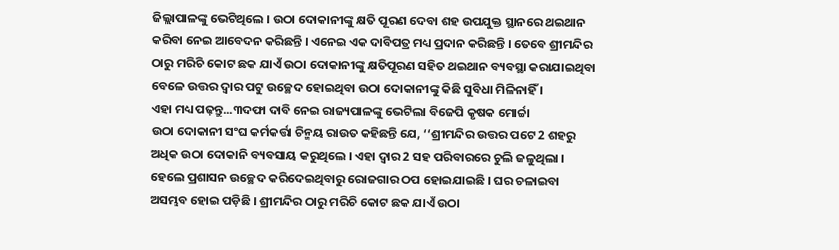ଜିଲ୍ଲାପାଳଙ୍କୁ ଭେଟିଥିଲେ । ଉଠା ଦୋକାନୀଙ୍କୁ କ୍ଷତି ପୂରଣ ଦେବା ଶହ ଉପଯୁକ୍ତ ସ୍ଥାନରେ ଥଇଥାନ କରିବା ନେଇ ଆବେଦନ କରିଛନ୍ତି । ଏନେଇ ଏକ ଦାବିପତ୍ର ମଧ୍ୟ ପ୍ରଦାନ କରିଛନ୍ତି । ତେବେ ଶ୍ରୀମନ୍ଦିର ଠାରୁ ମରିଚି କୋଟ ଛକ ଯାଏଁ ଉଠା ଦୋକାନୀଙ୍କୁ କ୍ଷତିପୂରଣ ସହିତ ଥଇଥାନ ବ୍ୟବସ୍ଥା କରାଯାଇଥିବା ବେଳେ ଉତ୍ତର ଦ୍ୱାର ପଟୁ ଉଚ୍ଛେଦ ହୋଇଥିବା ଉଠା ଦୋକାନୀଙ୍କୁ କିଛି ସୁବିଧା ମିଳିନାହିଁ ।
ଏହା ମଧ୍ୟ ପଢ଼ନ୍ତୁ...୩ଦଫା ଦାବି ନେଇ ରାଜ୍ୟପାଳଙ୍କୁ ଭେଟିଲା ବିଜେପି କୃଷକ ମୋର୍ଚ୍ଚା
ଉଠା ଦୋକାନୀ ସଂଘ କର୍ମକର୍ତ୍ତା ଚିନ୍ମୟ ରାଉତ କହିଛନ୍ତି ଯେ, ‘‘ଶ୍ରୀମନ୍ଦିର ଉତ୍ତର ପଟେ 2 ଶହରୁ ଅଧିକ ଉଠା ଦୋକାନି ବ୍ୟବସାୟ କରୁଥିଲେ । ଏହା ଦ୍ଵାର 2 ସହ ପରିବାରରେ ଚୁଲି ଜଳୁଥିଲା । ହେଲେ ପ୍ରଶାସନ ଉଚ୍ଛେଦ କରିଦେଇଥିବାରୁ ରୋଜଗାର ଠପ ହୋଇଯାଇଛି । ଘର ଚଳାଇବା ଅସମ୍ଭବ ହୋଇ ପଡ଼ିଛି । ଶ୍ରୀମନ୍ଦିର ଠାରୁ ମରିଚି କୋଟ ଛକ ଯାଏଁ ଉଠା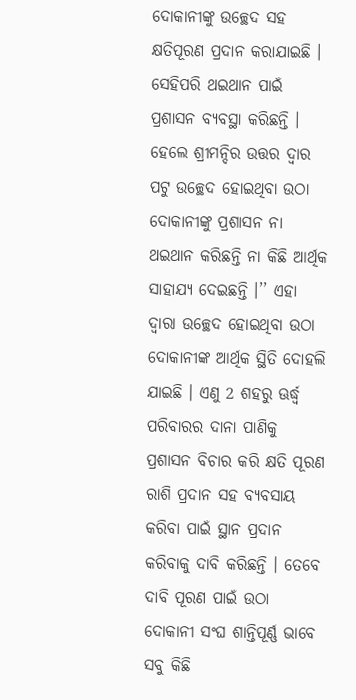ଦୋକାନୀଙ୍କୁ ଉଚ୍ଛେଦ ସହ କ୍ଷତିପୂରଣ ପ୍ରଦାନ କରାଯାଇଛି । ସେହିପରି ଥଇଥାନ ପାଇଁ ପ୍ରଶାସନ ବ୍ୟବସ୍ଥା କରିଛନ୍ତି । ହେଲେ ଶ୍ରୀମନ୍ଦିର ଉତ୍ତର ଦ୍ୱାର ପଟୁ ଉଚ୍ଛେଦ ହୋଇଥିବା ଉଠା ଦୋକାନୀଙ୍କୁ ପ୍ରଶାସନ ନା ଥଇଥାନ କରିଛନ୍ତି ନା କିଛି ଆର୍ଥିକ ସାହାଯ୍ୟ ଦେଇଛନ୍ତି ।’’ ଏହା ଦ୍ୱାରା ଉଚ୍ଛେଦ ହୋଇଥିବା ଉଠା ଦୋକାନୀଙ୍କ ଆର୍ଥିକ ସ୍ଥିତି ଦୋହଲି ଯାଇଛି । ଏଣୁ 2 ଶହରୁ ଊର୍ଦ୍ଧ୍ବ ପରିବାରର ଦାନା ପାଣିକୁ ପ୍ରଶାସନ ବିଚାର କରି କ୍ଷତି ପୂରଣ ରାଶି ପ୍ରଦାନ ସହ ବ୍ୟବସାୟ କରିବା ପାଇଁ ସ୍ଥାନ ପ୍ରଦାନ କରିବାକୁ ଦାବି କରିଛନ୍ତି । ତେବେ ଦାବି ପୂରଣ ପାଇଁ ଉଠା ଦୋକାନୀ ସଂଘ ଶାନ୍ତିପୂର୍ଣ୍ଣ ଭାବେ ସବୁ କିଛି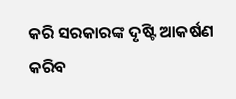କରି ସରକାରଙ୍କ ଦୃଷ୍ଟି ଆକର୍ଷଣ କରିବ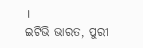।
ଇଟିଭି ଭାରତ, ପୁରୀ